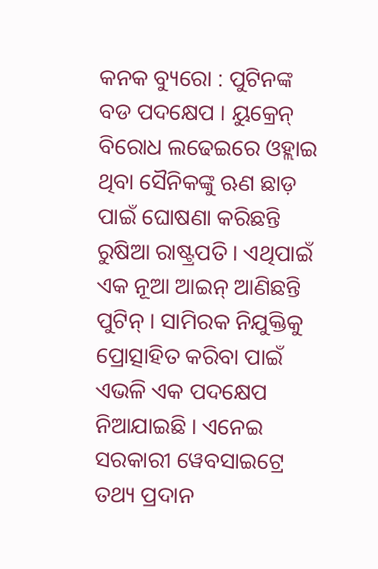କନକ ବ୍ୟୁରୋ : ପୁଟିନଙ୍କ ବଡ ପଦକ୍ଷେପ । ୟୁକ୍ରେନ୍ ବିରୋଧ ଲଢେଇରେ ଓହ୍ଲାଇ ଥିବା ସୈନିକଙ୍କୁ ଋଣ ଛାଡ଼ ପାଇଁ ଘୋଷଣା କରିଛନ୍ତି ରୁଷିଆ ରାଷ୍ଟ୍ରପତି । ଏଥିପାଇଁ ଏକ ନୂଆ ଆଇନ୍ ଆଣିଛନ୍ତି ପୁଟିନ୍ । ସାମିରକ ନିଯୁକ୍ତିକୁ ପ୍ରୋତ୍ସାହିତ କରିବା ପାଇଁ ଏଭଳି ଏକ ପଦକ୍ଷେପ ନିଆଯାଇଛି । ଏନେଇ ସରକାରୀ ୱେବସାଇଟ୍ରେ ତଥ୍ୟ ପ୍ରଦାନ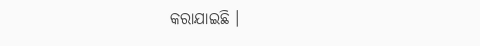କରାଯାଇଛି ।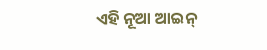ଏହି ନୂଆ ଆଇନ୍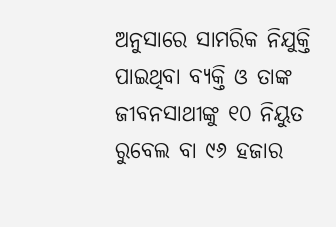ଅନୁସାରେ ସାମରିକ ନିଯୁକ୍ତି ପାଇଥିବା ବ୍ୟକ୍ତି ଓ ତାଙ୍କ ଜୀବନସାଥୀଙ୍କୁ ୧୦ ନିୟୁତ ରୁବେଲ ବା ୯୬ ହଜାର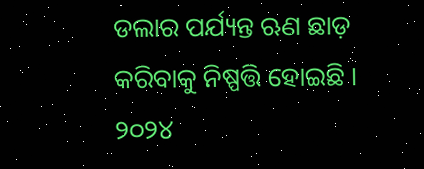ଡଲାର ପର୍ଯ୍ୟନ୍ତ ଋଣ ଛାଡ଼ କରିବାକୁ ନିଷ୍ପତ୍ତି ହୋଇଛି । ୨୦୨୪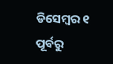ଡିସେମ୍ବର ୧ ପୂର୍ବରୁ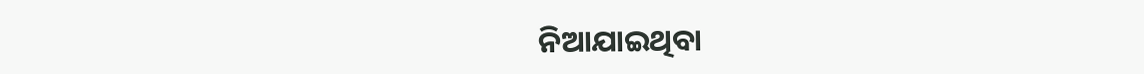ନିଆଯାଇଥିବା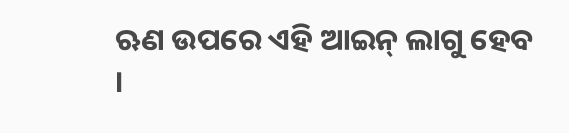ଋଣ ଉପରେ ଏହି ଆଇନ୍ ଲାଗୁ ହେବ ।